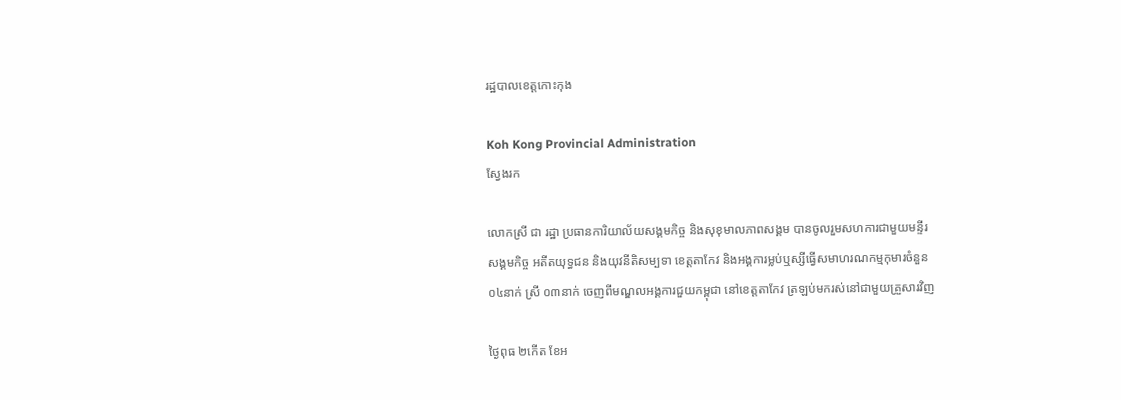រដ្ឋបាលខេត្តកោះកុង

Koh Kong Provincial Administration
ស្វែងរក

លោកស្រី ជា រដ្ឋា ប្រធានការិយាល័យសង្គមកិច្ច និងសុខុមាលភាពសង្គម បានចូលរួមសហការជាមួយមន្ទីរសង្គមកិច្ច អតីតយុទ្ធជន និងយុវនីតិសម្បទា ខេត្តតាកែវ និងអង្គការម្លប់ឬស្សីធ្វើសមាហរណកម្មកុមារចំនួន ០៤នាក់ ស្រី ០៣នាក់ ចេញពីមណ្ឌលអង្គការជួយកម្ពុជា នៅខេត្តតាកែវ ត្រឡប់មករស់នៅជាមួយគ្រួសារវិញ

ថ្ងៃពុធ ២កើត ខែអ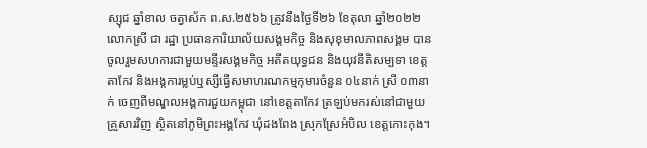ស្សុជ ឆ្នាំខាល ចត្វាស័ក ព.ស.២៥៦៦ ត្រូវនឹងថ្ងៃទី២៦ ខែតុលា ឆ្នាំ២០២២ លោកស្រី ជា រដ្ឋា ប្រធានការិយាល័យសង្គមកិច្ច និងសុខុមាលភាពសង្គម បានចូលរួមសហការជាមួយមន្ទីរសង្គមកិច្ច អតីតយុទ្ធជន និងយុវនីតិសម្បទា ខេត្តតាកែវ និងអង្គការម្លប់ឬស្សីធ្វើសមាហរណកម្មកុមារចំនួន ០៤នាក់ ស្រី ០៣នាក់ ចេញពីមណ្ឌលអង្គការជួយកម្ពុជា នៅខេត្តតាកែវ ត្រឡប់មករស់នៅជាមួយគ្រួសារវិញ ស្ថិតនៅភូមិព្រះអង្គកែវ ឃុំដងពែង ស្រុកស្រែអំបិល ខេត្តកោះកុង។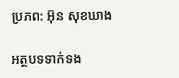ប្រភព: អ៊ុន សុខឃាង

អត្ថបទទាក់ទង